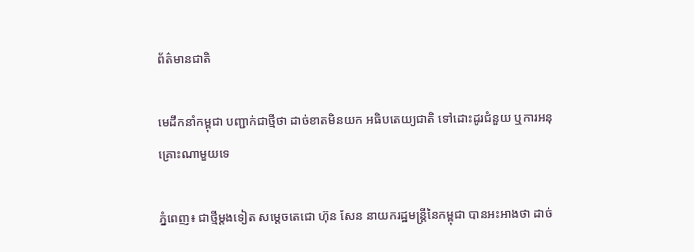ព័ត៌មានជាតិ

មេដឹកនាំកម្ពុជា បញ្ជាក់ជាថ្មីថា ដាច់ខាតមិនយក អធិបតេយ្យជាតិ ទៅដោះដូរជំនួយ ឬការអនុគ្រោះណាមួយទេ

ភ្នំពេញ៖ ជាថ្មីម្ដងទៀត សម្ដេចតេជោ ហ៊ុន សែន នាយករដ្ឋមន្រ្តីនៃកម្ពុជា បានអះអាងថា ដាច់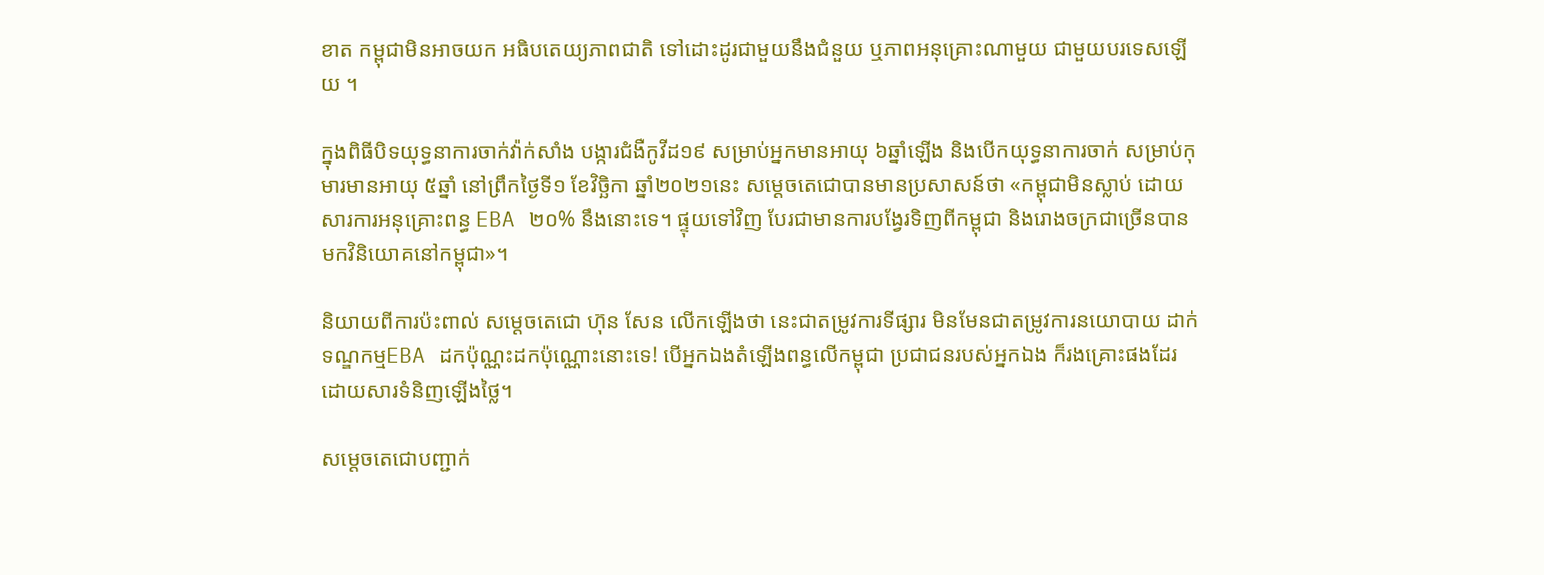ខាត កម្ពុជាមិនអាចយក អធិបតេយ្យភាពជាតិ ទៅដោះដូរជាមួយនឹងជំនួយ ឬភាពអនុគ្រោះណាមួយ ជាមួយបរទេសឡើយ ។

ក្នុងពិធីបិទយុទ្ធនាការចាក់វ៉ាក់សាំង បង្ការជំងឺកូវីដ១៩ សម្រាប់អ្នកមានអាយុ ៦ឆ្នាំឡើង និងបើកយុទ្ធនាការចាក់ សម្រាប់កុមារមានអាយុ ៥ឆ្នាំ នៅព្រឹកថ្ងៃទី១ ខែវិច្ឆិកា ឆ្នាំ២០២១នេះ សម្ដេចតេជោបានមានប្រសាសន៍ថា «កម្ពុជាមិនស្លាប់ ដោយសារការអនុគ្រោះពន្ធ EBA ២០% នឹងនោះទេ។ ផ្ទុយទៅវិញ បែរជាមានការបង្វែរទិញពីកម្ពុជា និងរោងចក្រជាច្រើនបាន មកវិនិយោគនៅកម្ពុជា»។

និយាយពីការប៉ះពាល់ សម្ដេចតេជោ ហ៊ុន សែន លើកឡើងថា នេះជាតម្រូវការទីផ្សារ មិនមែនជាតម្រូវការនយោបាយ ដាក់ទណ្ឌកម្មEBA ដកប៉ុណ្ណះដកប៉ុណ្ណោះនោះទេ! បើអ្នកឯងតំឡើងពន្ធលើកម្ពុជា ប្រជាជនរបស់អ្នកឯង ក៏រងគ្រោះផងដែរ ដោយសារទំនិញឡើងថ្លៃ។

សម្ដេចតេជោបញ្ជាក់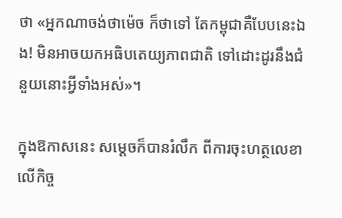ថា «អ្នកណាចង់ថាម៉េច ក៏ថាទៅ តែកម្ពុជាគឺបែបនេះឯង! មិនអាចយកអធិបតេយ្យភាពជាតិ ទៅដោះដូរនឹងជំនួយនោះអ្វីទាំងអស់»។

ក្នុងឱកាសនេះ សម្ដេចក៏បានរំលឹក ពីការចុះហត្ថលេខា លើកិច្ច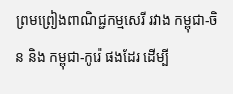ព្រមព្រៀងពាណិជ្ជកម្មសេរី រវាង កម្ពុជា-ចិន និង កម្ពុជា-កូរ៉េ ផងដែរ ដើម្បី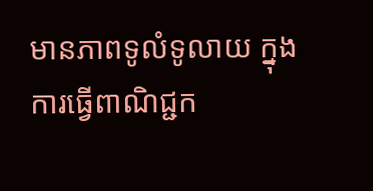មានភាពទូលំទូលាយ ក្នុងការធ្វើពាណិជ្ជក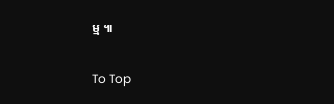ម្ម ៕

To Top